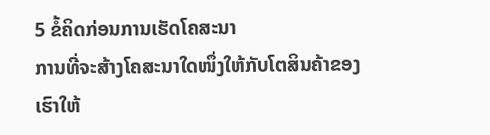5 ຂໍ້ຄິດກ່ອນການເຮັດໂຄສະນາ
ການທີ່ຈະສ້າງໂຄສະນາໃດໜຶ່ງໃຫ້ກັບໂຕສິນຄ້າຂອງເຮົາໃຫ້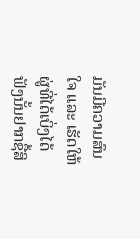ມັນມີຄວາມສົນໃຈ ແລະ ເຮັດໃຫ້ຜູ່ທີ່ໄດ້ເບິ່ງໄດ້ຟັງນັ້ນຢາກຊື້ສິ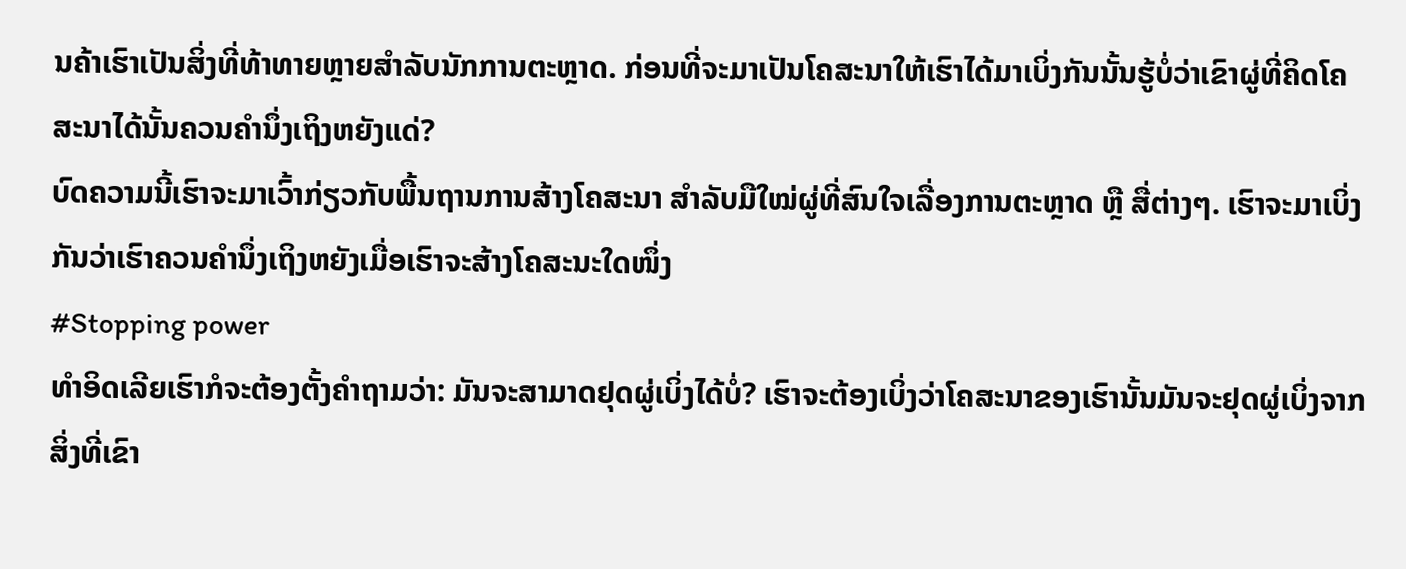ນຄ້າເຮົາເປັນສິ່ງທີ່ທ້າທາຍຫຼາຍສຳລັບນັກການຕະຫຼາດ. ກ່ອນທີ່ຈະມາເປັນໂຄສະນາໃຫ້ເຮົາໄດ້ມາເບິ່ງກັນນັ້ນຮູ້ບໍ່ວ່າເຂົາຜູ່ທີ່ຄິດໂຄສະນາໄດ້ນັ້ນຄວນຄຳນຶ່ງເຖິງຫຍັງແດ່?
ບົດຄວາມນີ້ເຮົາຈະມາເວົ້າກ່ຽວກັບພື້ນຖານການສ້າງໂຄສະນາ ສຳລັບມືໃໝ່ຜູ່ທີ່ສົນໃຈເລື່ອງການຕະຫຼາດ ຫຼື ສື່ຕ່າງໆ. ເຮົາຈະມາເບິ່ງກັນວ່າເຮົາຄວນຄຳນຶ່ງເຖິງຫຍັງເມື່ອເຮົາຈະສ້າງໂຄສະນະໃດໜຶ່ງ
#Stopping power
ທຳອິດເລີຍເຮົາກໍຈະຕ້ອງຕັ້ງຄຳຖາມວ່າ: ມັນຈະສາມາດຢຸດຜູ່ເບິ່ງໄດ້ບໍ່? ເຮົາຈະຕ້ອງເບິ່ງວ່າໂຄສະນາຂອງເຮົານັ້ນມັນຈະຢຸດຜູ່ເບິ່ງຈາກສິ່ງທີ່ເຂົາ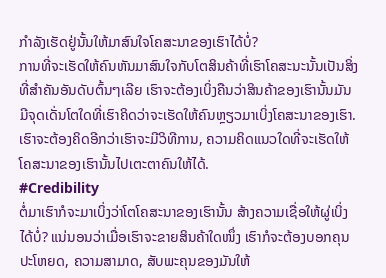ກຳລັງເຮັດຢູ່ນັ້ນໃຫ້ມາສົນໃຈໂຄສະນາຂອງເຮົາໄດ້ບໍ່?
ການທີ່ຈະເຮັດໃຫ້ຄົນຫັນມາສົນໃຈກັບໂຕສິນຄ້າທີ່ເຮົາໂຄສະນະນັ້ນເປັນສິ່ງທີ່ສຳຄັນອັນດັບຕົ້ນໆເລີຍ ເຮົາຈະຕ້ອງເບິ່ງຄືນວ່າສິນຄ້າຂອງເຮົານັ້ນມັນມີຈຸດເດັ່ນໂຕໃດທີ່ເຮົາຄິດວ່າຈະເຮັດໃຫ້ຄົນຫຼຽວມາເບິ່ງໂຄສະນາຂອງເຮົາ. ເຮົາຈະຕ້ອງຄິດອີກວ່າເຮົາຈະມີວິທີການ, ຄວາມຄິດແນວໃດທີ່ຈະເຮັດໃຫ້ໂຄສະນາຂອງເຮົານັ້ນໄປເຕະຕາຄົນໃຫ້ໄດ້.
#Credibility
ຕໍ່ມາເຮົາກໍຈະມາເບິ່ງວ່າໂຕໂຄສະນາຂອງເຮົານັ້ນ ສ້າງຄວາມເຊື່ອໃຫ້ຜູ່ເບິ່ງໄດ້ບໍ່? ແນ່ນອນວ່າເມື່ອເຮົາຈະຂາຍສິນຄ້າໃດໜຶ່ງ ເຮົາກໍຈະຕ້ອງບອກຄຸນປະໂຫຍດ, ຄວາມສາມາດ, ສັບພະຄຸນຂອງມັນໃຫ້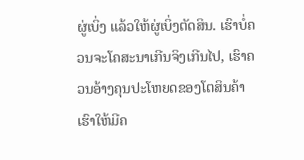ຜູ່ເບິ່ງ ແລ້ວໃຫ້ຜູ່ເບິ່ງຕັດສິນ. ເຮົາບໍ່ຄວນຈະໂຄສະນາເກີນຈິງເກີນໄປ, ເຮົາຄວນອ້າງຄຸນປະໂຫຍດຂອງໂຕສິນຄ້າເຮົາໃຫ້ມີຄ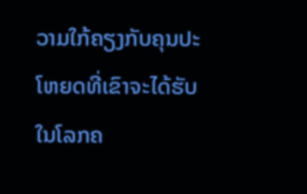ວາມໃກ້ຄຽງກັບຄຸນປະໂຫຍດທີ່ເຂົາຈະໄດ້ຮັບໃນໂລກຄ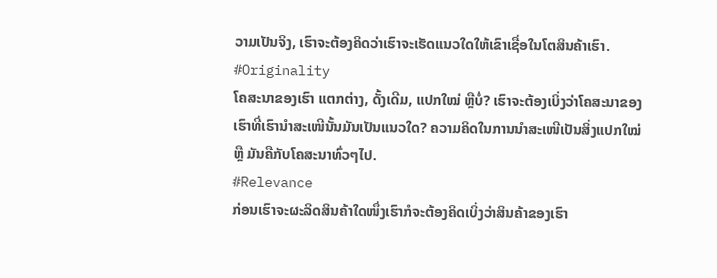ວາມເປັນຈິງ, ເຮົາຈະຕ້ອງຄິດວ່າເຮົາຈະເຮັດແນວໃດໃຫ້ເຂົາເຊື່ອໃນໂຕສິນຄ້າເຮົາ.
#Originality
ໂຄສະນາຂອງເຮົາ ແຕກຕ່າງ, ດັ້ງເດີມ, ແປກໃໝ່ ຫຼືບໍ່? ເຮົາຈະຕ້ອງເບິ່ງວ່າໂຄສະນາຂອງເຮົາທີ່ເຮົານຳສະເໜີນັ້ນມັນເປັນແນວໃດ? ຄວາມຄິດໃນການນຳສະເໜີເປັນສິ່ງແປກໃໝ່ ຫຼື ມັນຄືກັບໂຄສະນາທົ່ວໆໄປ.
#Relevance
ກ່ອນເຮົາຈະຜະລິດສິນຄ້າໃດໜຶ່ງເຮົາກໍຈະຕ້ອງຄິດເບິ່ງວ່າສິນຄ້າຂອງເຮົາ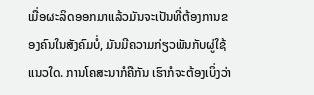ເມື່ອຜະລິດອອກມາແລ້ວມັນຈະເປັນທີ່ຕ້ອງການຂອງຄົນໃນສັງຄົມບໍ່, ມັນມີຄວາມກ່ຽວພັນກັບຜູ່ໃຊ້ແນວໃດ. ການໂຄສະນາກໍຄືກັນ ເຮົາກໍຈະຕ້ອງເບິ່ງວ່າ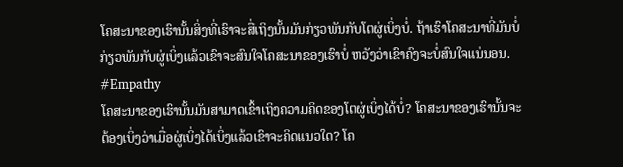ໂຄສະນາຂອງເຮົານັ້ນສິ່ງທີ່ເຮົາຈະສື່ເຖິງນັ້ນມັນກ່ຽວພັນກັບໂຕຜູ່ເບິ່ງບໍ່. ຖ້າເຮົາໂຄສະນາທີ່ມັນບໍ່ກ່ຽວພັນກັບຜູ່ເບິ່ງແລ້ວເຂົາຈະສົນໃຈໂຄສະນາຂອງເຮົາບໍ່ ຫວັງວ່າເຂົາຄົງຈະບໍ່ສົນໃຈແນ່ນອນ.
#Empathy
ໂຄສະນາຂອງເຮົານັ້ນມັນສາມາດເຂົ້າເຖິງຄວາມຄິດຂອງໂຕຜູ່ເບິ່ງໄດ້ບໍ່? ໂຄສະນາຂອງເຮົານັ້ນຈະຕ້ອງເບິ່ງວ່າເມື່ອຜູ່ເບິ່ງໄດ້ເບິ່ງແລ້ວເຂົາຈະຄິດແນວໃດ? ໂຄ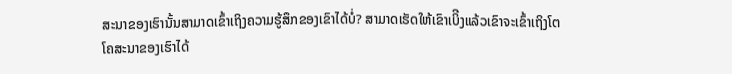ສະນາຂອງເຮົານັ້ນສາມາດເຂົ້າເຖິງຄວາມຮູ້ສຶກຂອງເຂົາໄດ້ບໍ່? ສາມາດເຮັດໃຫ້ເຂົາເບິີງແລ້ວເຂົາຈະເຂົ້າເຖິງໂຕໂຄສະນາຂອງເຮົາໄດ້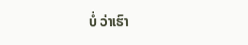ບໍ່ ວ່າເຮົາ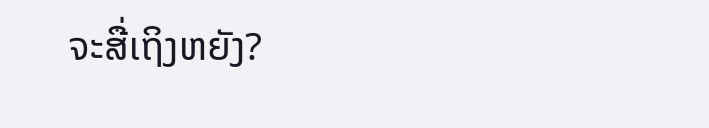ຈະສື່ເຖິງຫຍັງ?